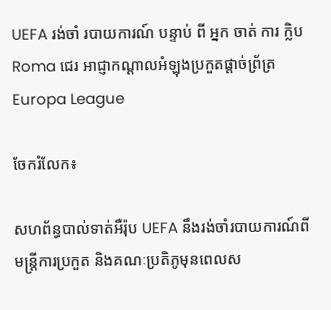UEFA រង់ចាំ របាយការណ៍ បន្ទាប់ ពី អ្នក ចាត់ ការ ក្លិប Roma ជេរ អាជ្ញាកណ្ដាលអំឡុងប្រកួតផ្តាច់ព្រ័ត្រ Europa League

ចែករំលែក៖

សហព័ន្ធបាល់ទាត់អឺរ៉ុប UEFA នឹងរង់ចាំរបាយការណ៍ពីមន្ត្រីការប្រកួត និងគណៈប្រតិភូមុនពេលស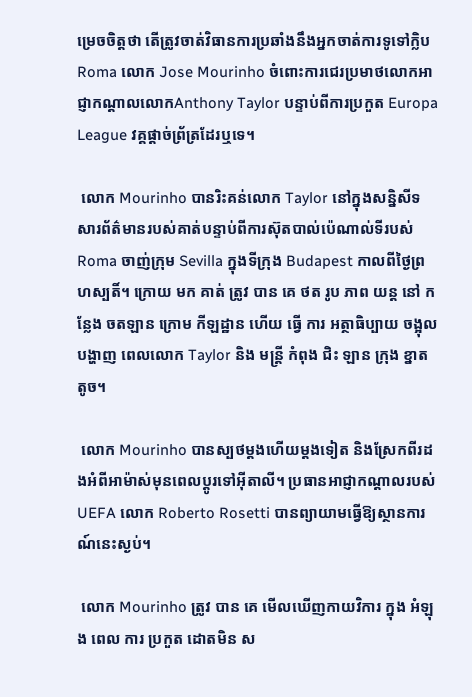ម្រេចចិត្តថា តើត្រូវចាត់វិធានការប្រឆាំងនឹងអ្នកចាត់ការទូទៅក្លិប Roma លោក Jose Mourinho ចំពោះការជេរប្រមាថលោកអាជ្ញាកណ្តាលលោកAnthony Taylor បន្ទាប់ពីការប្រកួត Europa League វគ្គផ្តាច់ព្រ័ត្រដែរឬទេ។

 លោក Mourinho បានរិះគន់លោក Taylor នៅក្នុងសន្និសីទសារព័ត៌មានរបស់គាត់បន្ទាប់ពីការស៊ុតបាល់ប៉េណាល់ទីរបស់ Roma ចាញ់ក្រុម Sevilla ក្នុងទីក្រុង Budapest កាលពីថ្ងៃព្រហស្បតិ៍។ ក្រោយ មក គាត់ ត្រូវ បាន គេ ថត រូប ភាព យន្ត នៅ កន្លែង ចតឡាន ក្រោម កីឡដ្ឋាន ហើយ ធ្វើ ការ អត្ថាធិប្បាយ ចង្អុល បង្ហាញ ពេលលោក Taylor និង មន្ត្រី កំពុង ជិះ ឡាន ក្រុង ខ្នាត តូច។

 លោក Mourinho បានស្បថម្តងហើយម្តងទៀត និងស្រែកពីរដងអំពីអាម៉ាស់មុនពេលប្តូរទៅអ៊ីតាលី។ ប្រធានអាជ្ញាកណ្តាលរបស់ UEFA លោក Roberto Rosetti បានព្យាយាមធ្វើឱ្យស្ថានការណ៍នេះស្ងប់។

 លោក Mourinho ត្រូវ បាន គេ មើលឃើញកាយវិការ ក្នុង អំឡុង ពេល ការ ប្រកួត ដោតមិន ស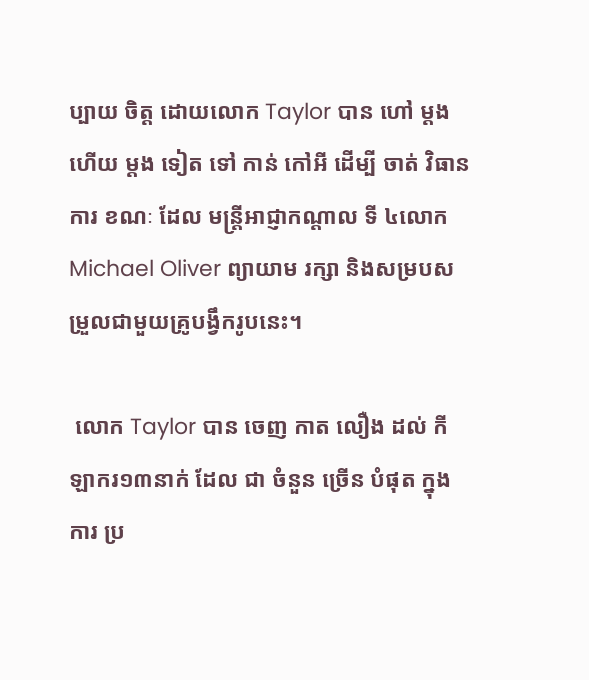ប្បាយ ចិត្ត ដោយលោក Taylor បាន ហៅ ម្តង ហើយ ម្តង ទៀត ទៅ កាន់ កៅអី ដើម្បី ចាត់ វិធាន ការ ខណៈ ដែល មន្ត្រីអាជ្ញាកណ្តាល ទី ៤លោក Michael Oliver ព្យាយាម រក្សា និងសម្របសម្រួលជាមួយគ្រូបង្វឹករូបនេះ។

 លោក Taylor បាន ចេញ កាត លឿង ដល់ កីឡាករ១៣នាក់ ដែល ជា ចំនួន ច្រើន បំផុត ក្នុង ការ ប្រ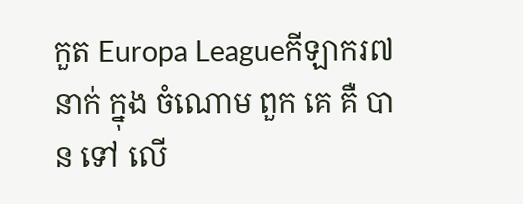កួត Europa Leagueកីឡាករ៧ នាក់ ក្នុង ចំណោម ពួក គេ គឺ បាន ទៅ លើ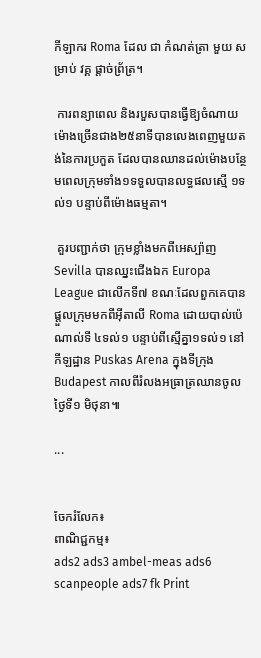កីឡាករ Roma ដែល ជា កំណត់ត្រា មួយ សម្រាប់ វគ្គ ផ្តាច់ព្រ័ត្រ។

 ការពន្យាពេល និងរបួសបានធ្វើឱ្យចំណាយម៉ោងច្រើនជាង២៥នាទីបានលេងពេញមួយតង់នៃការប្រកួត ដែលបានឈានដល់ម៉ោងបន្ថែមពេលក្រុមទាំង១ទទួលបានលទ្ធផលស្មើ ១ទល់១ បន្ទាប់ពីម៉ោងធម្មតា។

 គួរបញ្ជាក់ថា ក្រុមខ្លាំងមកពីអេស្ប៉ាញ Sevilla បានឈ្នះជើងឯក Europa League ជាលើកទី៧ ខណៈដែលពួកគេបានផ្តួលក្រុមមកពីអ៊ីតាលី Roma ដោយបាល់ប៉េណាល់ទី ៤ទល់១ បន្ទាប់ពីស្មើគ្នា១ទល់១ នៅកីឡដ្ឋាន Puskas Arena ក្នុងទីក្រុង Budapest កាលពីរំលងអធ្រាត្រឈានចូលថ្ងៃទី១ មិថុនា៕

...


ចែករំលែក៖
ពាណិជ្ជកម្ម៖
ads2 ads3 ambel-meas ads6 scanpeople ads7 fk Print